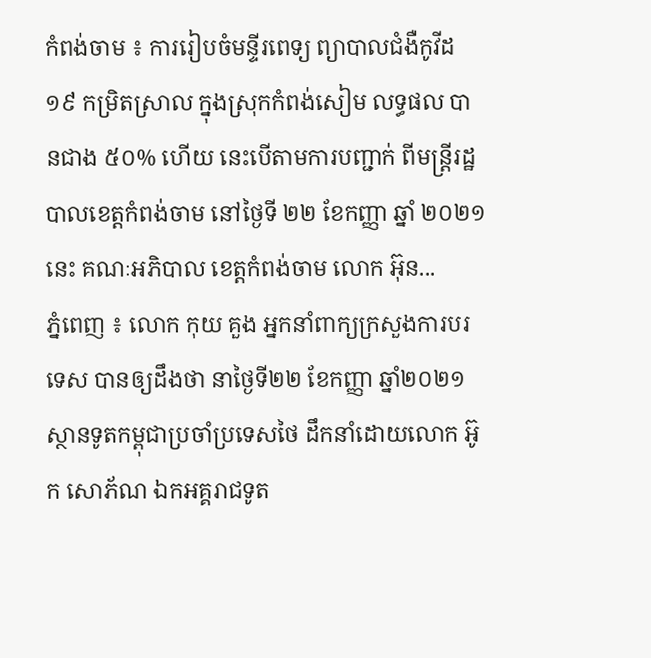កំពង់ចាម ៖ ការរៀបចំមន្ទីរពេទ្យ ព្យាបាលជំងឺកូវីដ១៩ កម្រិតស្រាល ក្នុងស្រុកកំពង់សៀម លទ្ធផល បានជាង ៥០% ហើយ នេះបើតាមការបញ្ជាក់ ពីមន្ត្រីរដ្ឋបាលខេត្តកំពង់ចាម នៅថ្ងៃទី ២២ ខែកញ្ញា ឆ្នាំ ២០២១ នេះ គណៈអភិបាល ខេត្តកំពង់ចាម លោក អ៊ុន...
ភ្នំពេញ ៖ លោក កុយ គួង អ្នកនាំពាក្យក្រសួងការបរទេស បានឲ្យដឹងថា នាថ្ងៃទី២២ ខែកញ្ញា ឆ្នាំ២០២១ ស្ថានទូតកម្ពុជាប្រចាំប្រទេសថៃ ដឹកនាំដោយលោក អ៊ូក សោភ័ណ ឯកអគ្គរាជទូត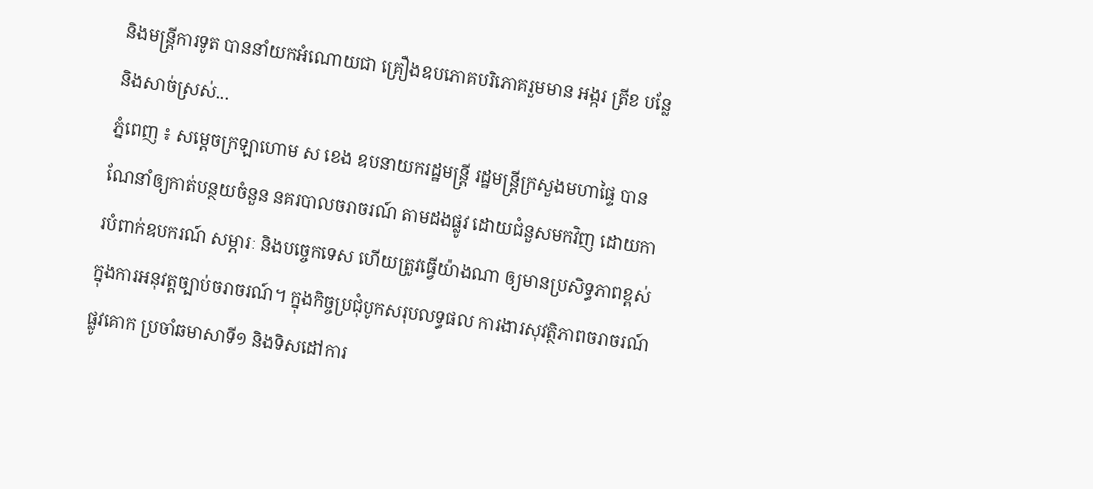និងមន្ត្រីការទូត បាននាំយកអំណោយជា គ្រឿងឧបភោគបរិភោគរួមមាន អង្ករ ត្រីខ បន្លែ និងសាច់ស្រស់...
ភ្នំពេញ ៖ សម្ដេចក្រឡាហោម ស ខេង ឧបនាយករដ្ឋមន្រ្តី រដ្ឋមន្រ្តីក្រសួងមហាផ្ទៃ បានណែនាំឲ្យកាត់បន្ថយចំនួន នគរបាលចរាចរណ៍ តាមដងផ្លូវ ដោយជំនួសមកវិញ ដោយការបំពាក់ឧបករណ៍ សម្ភារៈ និងបច្ចេកទេស ហើយត្រូវធ្វើយ៉ាងណា ឲ្យមានប្រសិទ្ធភាពខ្ពស់ ក្នុងការអនុវត្តច្បាប់ចរាចរណ៍។ ក្នុងកិច្ចប្រជុំបូកសរុបលទ្ធផល ការងារសុវត្ថិភាពចរាចរណ៍ផ្លូវគោក ប្រចាំឆមាសាទី១ និងទិសដៅការ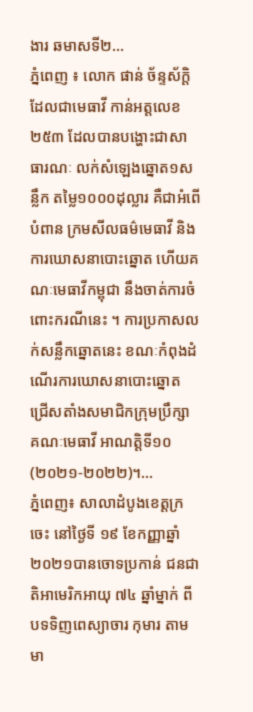ងារ ឆមាសទី២...
ភ្នំពេញ ៖ លោក ផាន់ ច័ន្ទស័ក្តិ ដែលជាមេធាវី កាន់អត្តលេខ២៥៣ ដែលបានបង្ហោះជាសាធារណៈ លក់សំឡេងឆ្នោត១សន្លឹក តម្លៃ១០០០ដុល្លារ គឺជាអំពើបំពាន ក្រមសីលធម៌មេធាវី និងការឃោសនាបោះឆ្នោត ហើយគណៈមេធាវីកម្ពុជា នឹងចាត់ការចំពោះករណីនេះ ។ ការប្រកាសលក់សន្លឹកឆ្នោតនេះ ខណៈកំពុងដំណើរការឃោសនាបោះឆ្នោត ជ្រើសតាំងសមាជិកក្រុមប្រឹក្សា គណៈមេធាវី អាណត្តិទី១០ (២០២១-២០២២)។...
ភ្នំពេញ៖ សាលាដំបូងខេត្តក្រចេះ នៅថ្ងៃទី ១៩ ខែកញ្ញាឆ្នាំ ២០២១បានចោទប្រកាន់ ជនជាតិអាមេរិកអាយុ ៧៤ ឆ្នាំម្នាក់ ពីបទទិញពេស្យាចារ កុមារ តាមមា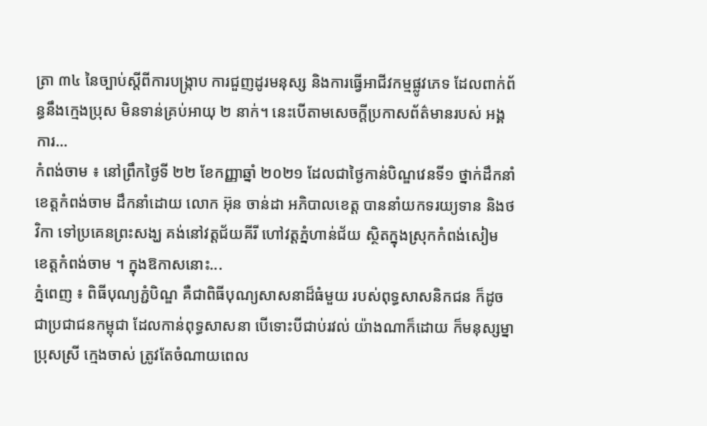ត្រា ៣៤ នៃច្បាប់ស្តីពីការបង្ក្រាប ការជួញដូរមនុស្ស និងការធ្វើអាជីវកម្មផ្លូវភេទ ដែលពាក់ព័ន្ធនឹងក្មេងប្រុស មិនទាន់គ្រប់អាយុ ២ នាក់។ នេះបើតាមសេចក្តីប្រកាសព័ត៌មានរបស់ អង្គការ...
កំពង់ចាម ៖ នៅព្រឹកថ្ងៃទី ២២ ខែកញ្ញាឆ្នាំ ២០២១ ដែលជាថ្ងៃកាន់បិណ្ឌវេនទី១ ថ្នាក់ដឹកនាំខេត្តកំពង់ចាម ដឹកនាំដោយ លោក អ៊ុន ចាន់ដា អភិបាលខេត្ត បាននាំយកទរយ្យទាន និងថវិកា ទៅប្រគេនព្រះសង្ឃ គង់នៅវត្តជ័យគីរី ហៅវត្តភ្នំហាន់ជ័យ ស្ថិតក្នុងស្រុកកំពង់សៀម ខេត្តកំពង់ចាម ។ ក្នុងឱកាសនោះ...
ភ្នំពេញ ៖ ពិធីបុណ្យភ្ជំបិណ្ឌ គឺជាពិធីបុណ្យសាសនាដ៏ធំមួយ របស់ពុទ្ធសាសនិកជន ក៏ដូចជាប្រជាជនកម្ពុជា ដែលកាន់ពុទ្ធសាសនា បើទោះបីជាប់រវល់ យ៉ាងណាក៏ដោយ ក៏មនុស្សម្នាប្រុសស្រី ក្មេងចាស់ ត្រូវតែចំណាយពេល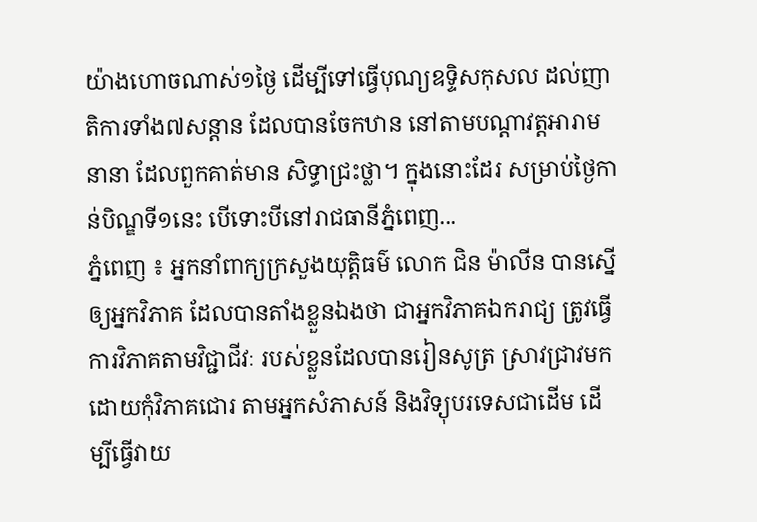យ៉ាងហោចណាស់១ថ្ងៃ ដើម្បីទៅធ្វើបុណ្យឧទ្ទិសកុសល ដល់ញាតិការទាំង៧សន្តាន ដែលបានចែកឋាន នៅតាមបណ្តាវត្តអារាមនានា ដែលពួកគាត់មាន សិទ្ធាជ្រះថ្លា។ ក្នុងនោះដែរ សម្រាប់ថ្ងៃកាន់បិណ្ឌទី១នេះ បើទោះបីនៅរាជធានីភ្នំពេញ...
ភ្នំពេញ ៖ អ្នកនាំពាក្យក្រសួងយុត្តិធម៌ លោក ជិន ម៉ាលីន បានស្នើឲ្យអ្នកវិភាគ ដែលបានតាំងខ្លួនឯងថា ជាអ្នកវិភាគឯករាជ្យ ត្រូវធ្វើការវិភាគតាមវិជ្ជាជីវៈ របស់ខ្លួនដែលបានរៀនសូត្រ ស្រាវជ្រាវមក ដោយកុំវិភាគជោរ តាមអ្នកសំភាសន៍ និងវិទ្យុបរទេសជាដើម ដើម្បីធ្វើវាយ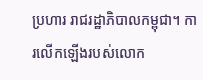ប្រហារ រាជរដ្ឋាភិបាលកម្ពុជា។ ការលើកឡើងរបស់លោក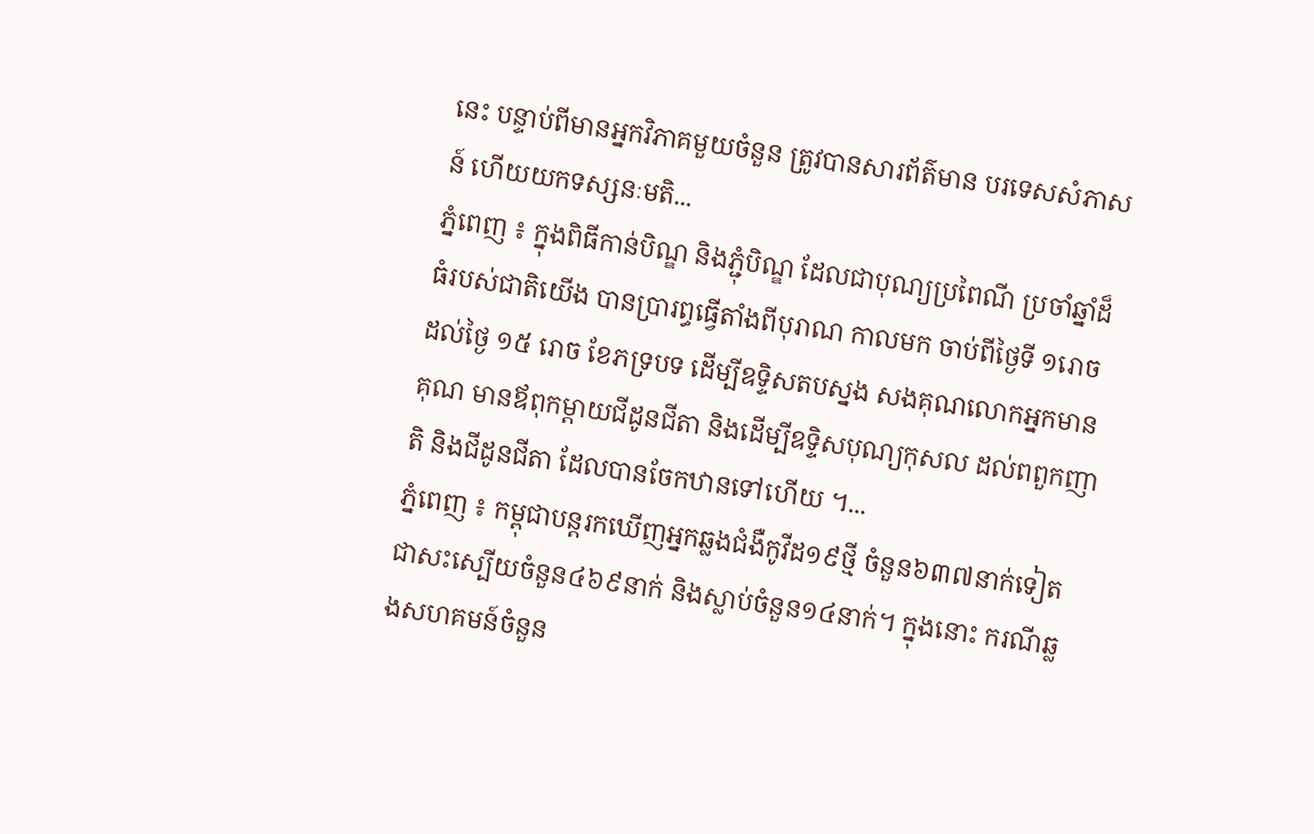នេះ បន្ទាប់ពីមានអ្នកវិភាគមួយចំនួន ត្រូវបានសារព័ត៌មាន បរទេសសំភាសន៍ ហើយយកទស្សនៈមតិ...
ភ្នំពេញ ៖ ក្នុងពិធីកាន់បិណ្ឌ និងភ្ជុំបិណ្ឌ ដែលជាបុណ្យប្រពៃណី ប្រចាំឆ្នាំដ៏ធំរបស់ជាតិយើង បានប្រារព្ធធ្វើតាំងពីបុរាណ កាលមក ចាប់ពីថ្ងៃទី ១រោច ដល់ថ្ងៃ ១៥ រោច ខែភទ្របទ ដើម្បីឧទ្ទិសតបស្នង សងគុណលោកអ្នកមានគុណ មានឪពុកម្តាយជីដូនជីតា និងដើម្បីឧទ្ទិសបុណ្យកុសល ដល់ពពួកញាតិ និងជីដូនជីតា ដែលបានចែកឋានទៅហើយ ។...
ភ្នំពេញ ៖ កម្ពុជាបន្តរកឃើញអ្នកឆ្លងជំងឺកូវីដ១៩ថ្មី ចំនួន៦៣៧នាក់ទៀត ជាសះស្បើយចំនួន៤៦៩នាក់ និងស្លាប់ចំនួន១៤នាក់។ ក្នុងនោះ ករណីឆ្លងសហគមន៍ចំនួន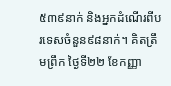៥៣៩នាក់ និងអ្នកដំណើរពីបរទេសចំនួន៩៨នាក់។ គិតត្រឹមព្រឹក ថ្ងៃទី២២ ខែកញ្ញា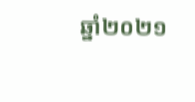ឆ្នាំ២០២១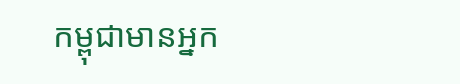កម្ពុជាមានអ្នក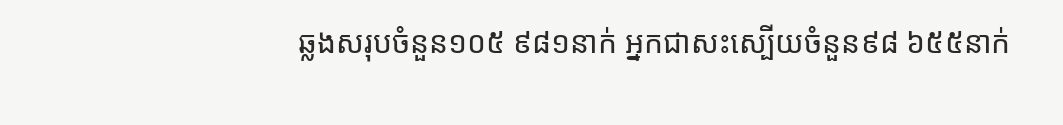ឆ្លងសរុបចំនួន១០៥ ៩៨១នាក់ អ្នកជាសះស្បើយចំនួន៩៨ ៦៥៥នាក់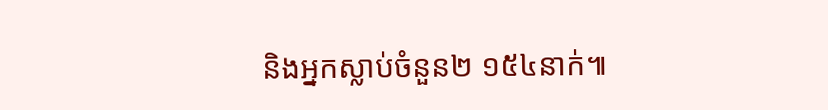និងអ្នកស្លាប់ចំនួន២ ១៥៤នាក់៕